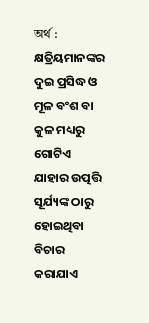অর্থ : କ୍ଷତ୍ରିୟମାନଙ୍କର ଦୁଇ ପ୍ରସିଦ୍ଧ ଓ ମୂଳ ବଂଶ ବା କୁଳ ମଧ୍ୟରୁ ଗୋଟିଏ ଯାହାର ଉତ୍ପତ୍ତି ସୂର୍ଯ୍ୟଙ୍କ ଠାରୁ ହୋଇଥିବା ବିଚାର କରାଯାଏ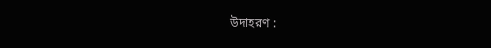উদাহরণ :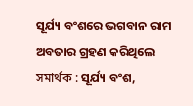ସୂର୍ଯ୍ୟ ବଂଶରେ ଭଗବାନ ରାମ ଅବତାର ଗ୍ରହଣ କରିଥିଲେ
সমার্থক : ସୂର୍ଯ୍ୟ ବଂଶ,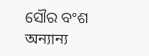ସୌର ବଂଶ
অন্যান্য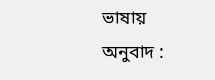ভাষায় অনুবাদ :